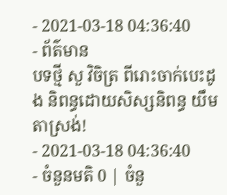- 2021-03-18 04:36:40
- ព័ត៌មាន
បទថ្មី សួ វិចិត្រ ពីរោះចាក់បេះដូង និពន្ធដោយសិស្សនិពន្ធ យឹម តាស្រង់!
- 2021-03-18 04:36:40
- ចំនួនមតិ 0 | ចំនួ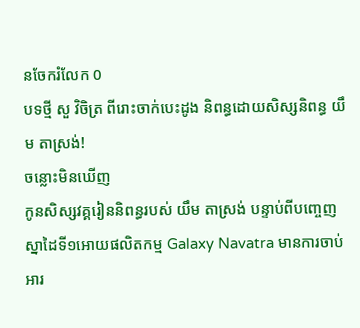នចែករំលែក 0
បទថ្មី សួ វិចិត្រ ពីរោះចាក់បេះដូង និពន្ធដោយសិស្សនិពន្ធ យឹម តាស្រង់!
ចន្លោះមិនឃើញ
កូនសិស្សវគ្គរៀននិពន្ធរបស់ យឹម តាស្រង់ បន្ទាប់ពីបញ្ចេញស្នាដៃទី១អោយផលិតកម្ម Galaxy Navatra មានការចាប់អារ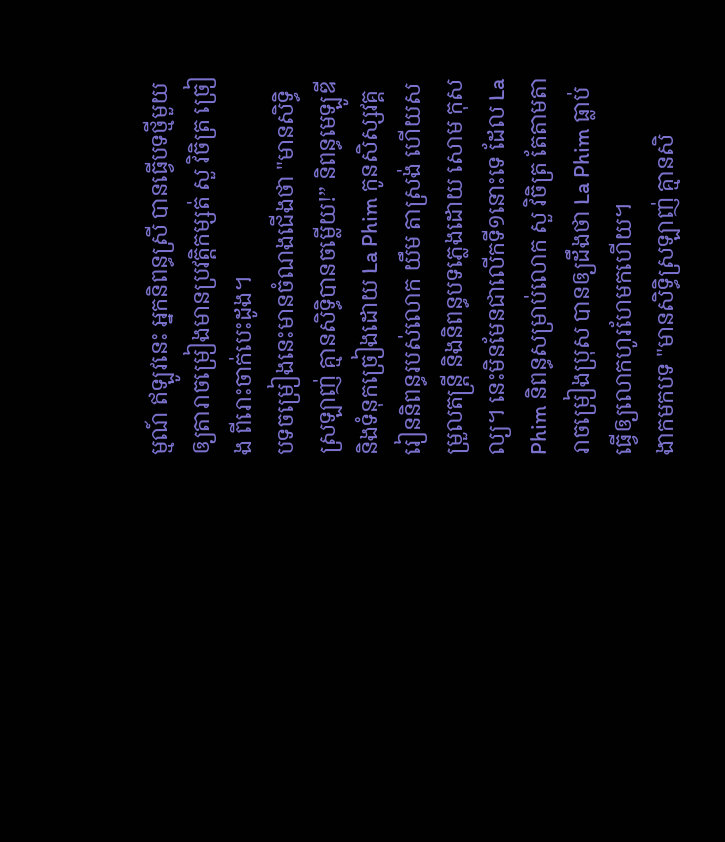ម្មណ៍ ឥឡូវនេះ អ្នកនិពន្ធស្រី បានធ្វើបទថ្មីមួយឲ្យតារាចម្រៀងមានប្រវត្តិកម្សត់ សួ វិចិត្រ ច្រៀង ពីរោះចាក់បេះដូង។
បទចម្រៀងនេះមានចំណងជើងថា "មានសិទ្ធិស្រឡាញ់ គ្មានសិទ្ធិបានចម្លើយ!” និពន្ធមេឡូឌី និងទំនុកច្រៀងដោយ La Phim កូនសិស្សវគ្គរៀននិពន្ធរបស់លោក យឹម តាស្រង់ ហើយសម្រួលតន្ត្រី និងនិពន្ធបទភ្លេងដោយ សោម កុសល្យ។ នេះមិនមែនជាលើកទី១នោះទេ ដែល La Phim និពន្ធសម្រាប់លោក សួ វិចិត្រ តែតាមតារាចម្រៀងប្រុស បានឲ្យដឹងថា La Phim ធ្លាប់ធ្វើឲ្យលោកហូរហែមកហើយ។
ងាកមកបទ "មានសិទ្ធិស្រឡាញ់ គ្មានសិ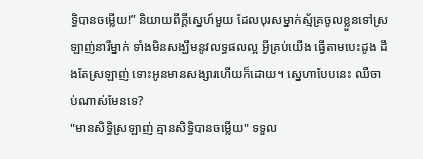ទ្ធិបានចម្លើយ!” និយាយពីក្ដីស្នេហ៍មួយ ដែលបុរសម្នាក់ស្ម័គ្រចូលខ្លួនទៅស្រឡាញ់នារីម្នាក់ ទាំងមិនសង្ឃឹមនូវលទ្ធផលល្អ អ្វីគ្រប់យើង ធ្វើតាមបេះដូង ដឹងតែស្រឡាញ់ ទោះអូនមានសង្សារហើយក៏ដោយ។ ស្នេហាបែបនេះ ឈឺចាប់ណាស់មែនទេ?
"មានសិទ្ធិស្រឡាញ់ គ្មានសិទ្ធិបានចម្លើយ" ទទួល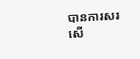បានការសរសើ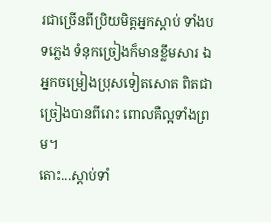រជាច្រើនពីប្រិយមិត្តអ្នកស្ដាប់ ទាំងបទភ្លេង ទំនុកច្រៀងក៏មានខ្លឹមសារ ឯអ្នកចម្រៀងប្រុសទៀតសោត ពិតជាច្រៀងបានពីរោះ ពោលគឺល្អទាំងព្រម។
តោះ...ស្ដាប់ទាំ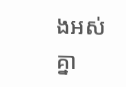ងអស់គ្នា